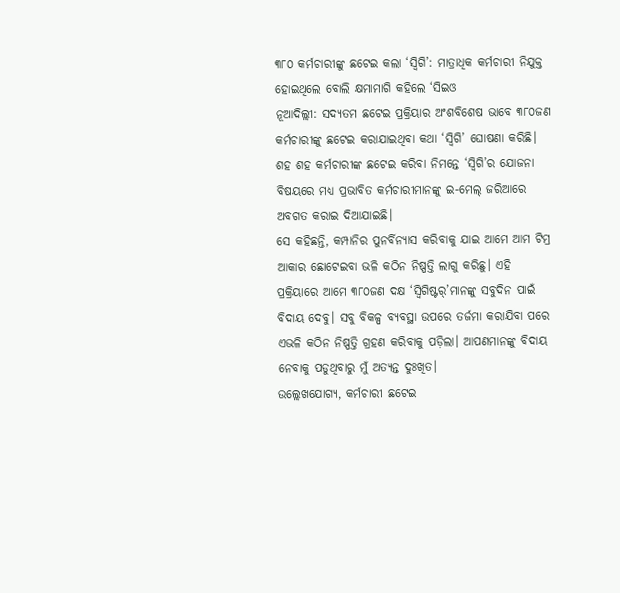୩୮୦ କର୍ମଚାରୀଙ୍କୁ ଛଟେଇ କଲା ‘ସ୍ବିଗି’: ମାତ୍ରାଧିକ କର୍ମଚାରୀ ନିଯୁକ୍ତ ହୋଇଥିଲେ ବୋଲି କ୍ଷମାମାଗି କହିଲେ ‘ସିଇଓ
ନୂଆଦିଲ୍ଲୀ: ସଦ୍ୟତମ ଛଟେଇ ପ୍ରକ୍ରିୟାର ଅଂଶବିଶେଷ ଭାବେ ୩୮୦ଜଣ କର୍ମଚାରୀଙ୍କୁ ଛଟେଇ କରାଯାଇଥିବା କଥା ‘ସ୍ବିଗି’ ଘୋଷଣା କରିଛି।
ଶହ ଶହ କର୍ମଚାରୀଙ୍କ ଛଟେଇ କରିବା ନିମନ୍ତେ ‘ସ୍ବିଗି’ର ଯୋଜନା ବିଷୟରେ ମଧ୍ୟ ପ୍ରଭାବିତ କର୍ମଚାରୀମାନଙ୍କୁ ଇ-ମେଲ୍ ଜରିଆରେ ଅବଗତ କରାଇ ଦିଆଯାଇଛି।
ସେ କହିଛନ୍ତି, କମ୍ପାନିର ପୁନର୍ବିନ୍ୟାସ କରିବାକୁ ଯାଇ ଆମେ ଆମ ଟିମ୍ର ଆକାର ଛୋଟେଇବା ଭଳି କଠିନ ନିଷ୍ପତ୍ତି ଲାଗୁ କରିଛୁ। ଏହି ପ୍ରକ୍ରିୟାରେ ଆମେ ୩୮୦ଜଣ ଦକ୍ଷ ‘ସ୍ବିଗିଷ୍ଟର୍’ମାନଙ୍କୁ ସବୁଦିନ ପାଇଁ ବିଦାୟ ଦେବୁ। ସବୁ ବିକଳ୍ପ ବ୍ୟବସ୍ଥା ଉପରେ ତର୍ଜମା କରାଯିବା ପରେ ଏଭଳି କଠିନ ନିଷ୍ପତ୍ତି ଗ୍ରହଣ କରିବାକୁ ପଡ଼ିଲା। ଆପଣମାନଙ୍କୁ ବିଦାୟ ନେବାକୁ ପଡୁଥିବାରୁ ମୁଁ ଅତ୍ୟନ୍ତ ଦୁଃଖିତ।
ଉଲ୍ଲେଖଯୋଗ୍ୟ, କର୍ମଚାରୀ ଛଟେଇ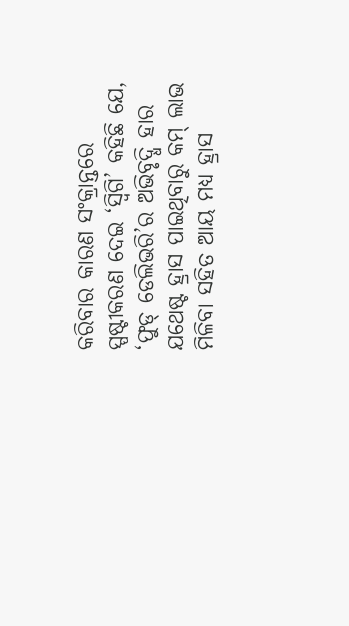କରିବାର କାରଣ ସଂକ୍ରାନ୍ତରେ ସ୍ପଷ୍ଟୀକରଣ ଦେଇ ‘ସ୍ବିଗି’ କହିଛି ଯେ, ‘ଫୁଡ୍ ଡେଲିଭରି’ର ଅଭିବୃଦ୍ଧି ହାର ଯଥେଷ୍ଟ ହ୍ରାସ ପାଇଥିବାରୁ କମ୍ ଲାଭ ମିଳିବା ସହିତ ଆୟ ମଧ୍ୟ ହ୍ରାସ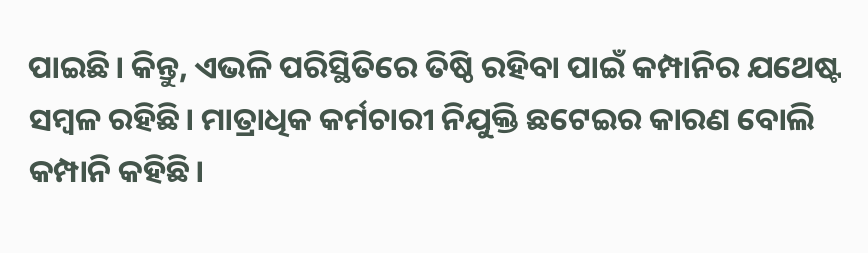ପାଇଛି। କିନ୍ତୁ, ଏଭଳି ପରିସ୍ଥିତିରେ ତିଷ୍ଠି ରହିବା ପାଇଁ କମ୍ପାନିର ଯଥେଷ୍ଟ ସମ୍ବଳ ରହିଛି। ମାତ୍ରାଧିକ କର୍ମଚାରୀ ନିଯୁକ୍ତି ଛଟେଇର କାରଣ ବୋଲି କମ୍ପାନି କହିଛି।